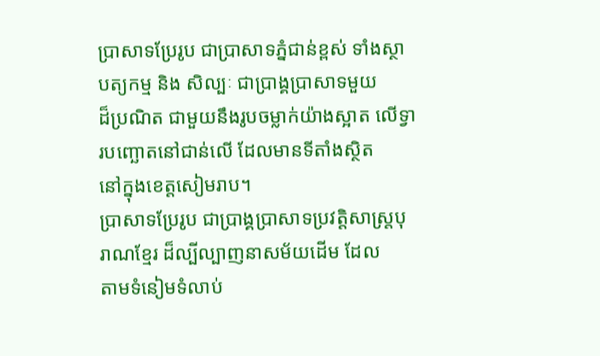ប្រាសាទប្រែរូប ជាប្រាសាទភ្នំជាន់ខ្ពស់ ទាំងស្ថាបត្យកម្ម និង សិល្បៈ ជាប្រាង្គប្រាសាទមួយ
ដ៏ប្រណិត ជាមួយនឹងរូបចម្លាក់យ៉ាងស្អាត លើទ្វារបញ្ឆោតនៅជាន់លើ ដែលមានទីតាំងស្ថិត
នៅក្នុងខេត្តសៀមរាប។
ប្រាសាទប្រែរូប ជាប្រាង្គប្រាសាទប្រវត្តិសាស្រ្តបុរាណខ្មែរ ដ៏ល្បីល្បាញនាសម័យដើម ដែល
តាមទំនៀមទំលាប់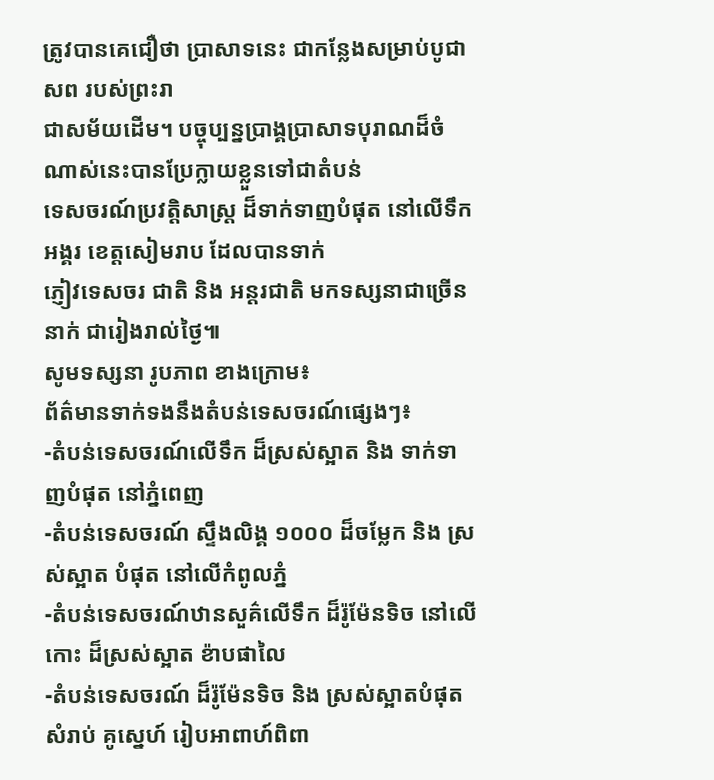ត្រូវបានគេជឿថា បា្រសាទនេះ ជាកន្លែងសម្រាប់បូជាសព របស់ព្រះរា
ជាសម័យដើម។ បច្ចុប្បន្នប្រាង្គប្រាសាទបុរាណដ៏ចំណាស់នេះបានប្រែក្លាយខ្លួនទៅជាតំបន់
ទេសចរណ៍ប្រវត្តិសាស្រ្ត ដ៏ទាក់ទាញបំផុត នៅលើទឹកអង្គរ ខេត្តសៀមរាប ដែលបានទាក់
ភ្ញៀវទេសចរ ជាតិ និង អន្តរជាតិ មកទស្សនាជាច្រើននាក់ ជារៀងរាល់ថ្ងៃ៕
សូមទស្សនា រូបភាព ខាងក្រោម៖
ព័ត៌មានទាក់ទងនឹងតំបន់ទេសចរណ៍ផ្សេងៗ៖
-តំបន់ទេសចរណ៍លើទឹក ដ៏ស្រស់ស្អាត និង ទាក់ទាញបំផុត នៅភ្នំពេញ
-តំបន់ទេសចរណ៍ ស្ទឹងលិង្គ ១០០០ ដ៏ចម្លែក និង ស្រស់ស្អាត បំផុត នៅលើកំពូលភ្នំ
-តំបន់ទេសចរណ៍ឋានសួគ៌លើទឹក ដ៏រ៉ូម៉ែនទិច នៅលើកោះ ដ៏ស្រស់ស្អាត ខ៉ាបផាលៃ
-តំបន់ទេសចរណ៍ ដ៏រ៉ូម៉ែនទិច និង ស្រស់ស្អាតបំផុត សំរាប់ គូស្នេហ៍ រៀបអាពាហ៍ពិពា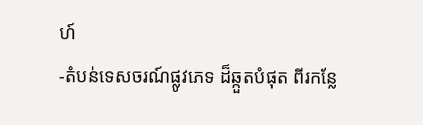ហ៍
-តំបន់ទេសចរណ៍ផ្លូវភេទ ដ៏ឆ្កួតបំផុត ពីរកន្លែ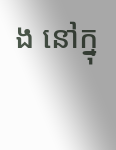ង នៅក្នុ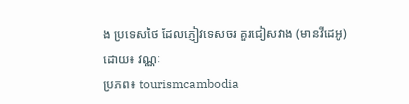ង ប្រទេសថៃ ដែលភ្ញៀវទេសចរ គួរជៀសវាង (មានវីដេអូ)
ដោយ៖ វណ្ណៈ
ប្រភព៖ tourismcambodia